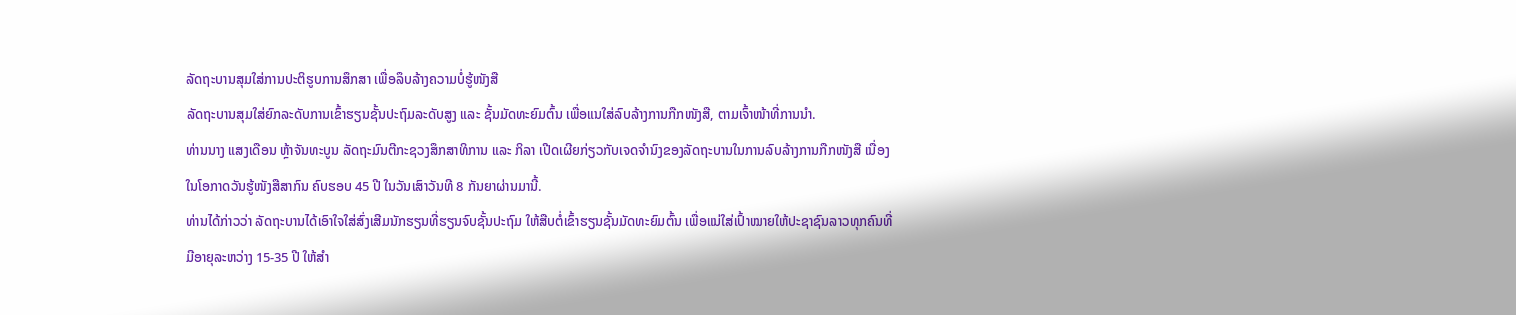ລັດຖະບານສຸມໃສ່ການປະຕິຮູບການສຶກສາ ເພື່ອລຶບລ້າງຄວາມບໍ່ຮູ້ໜັງສື
ລັດຖະບານສຸມໃສ່ຍົກລະດັບການເຂົ້າຮຽນຊັ້ນປະຖົມລະດັບສູງ ແລະ ຊັ້ນມັດທະຍົມຕົ້ນ ເພື່ອແນໃສ່ລົບລ້າງການກືກໜັງສື, ຕາມເຈົ້າໜ້າທີ່ການນຳ.
ທ່ານນາງ ແສງເດືອນ ຫຼ້າຈັນທະບູນ ລັດຖະມົນຕີກະຊວງສຶກສາທິການ ແລະ ກິລາ ເປີດເຜີຍກ່ຽວກັບເຈດຈຳນົງຂອງລັດຖະບານໃນການລົບລ້າງການກືກໜັງສື ເນື່ອງໃນໂອກາດວັນຮູ້ໜັງສືສາກົນ ຄົບຮອບ 45 ປີ ໃນວັນເສົາວັນທີ 8 ກັນຍາຜ່ານມານີ້.
ທ່ານໄດ້ກ່າວວ່າ ລັດຖະບານໄດ້ເອົາໃຈໃສ່ສົ່ງເສີມນັກຮຽນທີ່ຮຽນຈົບຊັ້ນປະຖົມ ໃຫ້ສືບຕໍ່ເຂົ້າຮຽນຊັ້ນມັດທະຍົມຕົ້ນ ເພື່ອແນ່ໃສ່ເປົ້າໝາຍໃຫ້ປະຊາຊົນລາວທຸກຄົນທີ່ມີອາຍຸລະຫວ່າງ 15-35 ປີ ໃຫ້ສຳ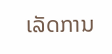ເລັດການ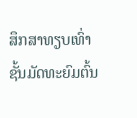ສຶກສາທຽບເທົ່າຊັ້ນມັດທະຍົມຕົ້ນ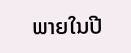ພາຍໃນປີ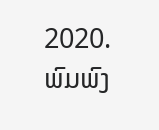2020.
ພົມພົງ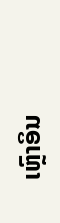ເຫຼົາອິນ